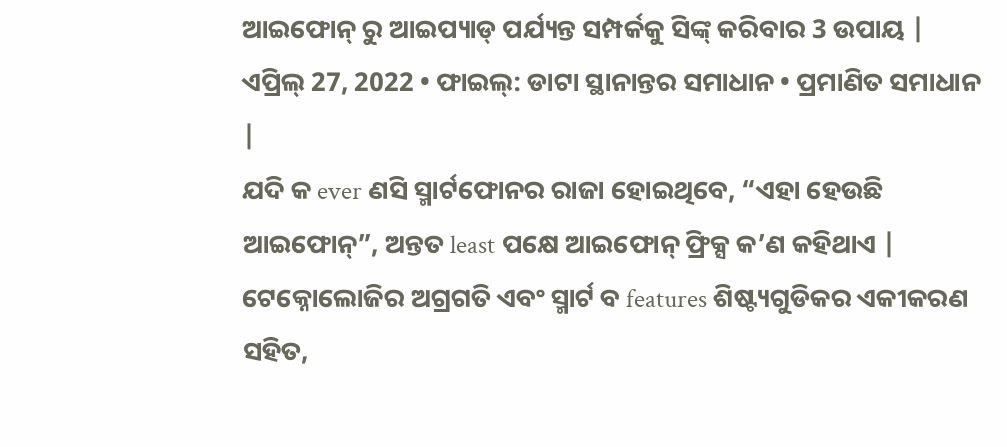ଆଇଫୋନ୍ ରୁ ଆଇପ୍ୟାଡ୍ ପର୍ଯ୍ୟନ୍ତ ସମ୍ପର୍କକୁ ସିଙ୍କ୍ କରିବାର 3 ଉପାୟ |
ଏପ୍ରିଲ୍ 27, 2022 • ଫାଇଲ୍: ଡାଟା ସ୍ଥାନାନ୍ତର ସମାଧାନ • ପ୍ରମାଣିତ ସମାଧାନ |
ଯଦି କ ever ଣସି ସ୍ମାର୍ଟଫୋନର ରାଜା ହୋଇଥିବେ, “ଏହା ହେଉଛି ଆଇଫୋନ୍”, ଅନ୍ତତ least ପକ୍ଷେ ଆଇଫୋନ୍ ଫ୍ରିକ୍ସ କ’ଣ କହିଥାଏ | ଟେକ୍ନୋଲୋଜିର ଅଗ୍ରଗତି ଏବଂ ସ୍ମାର୍ଟ ବ features ଶିଷ୍ଟ୍ୟଗୁଡିକର ଏକୀକରଣ ସହିତ,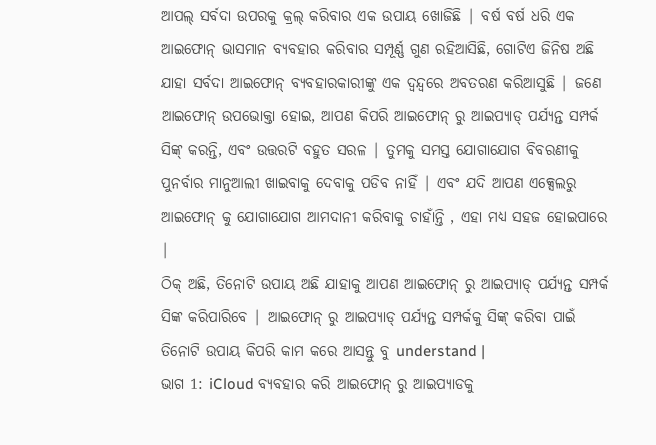ଆପଲ୍ ସର୍ବଦା ଉପରକୁ କ୍ରଲ୍ କରିବାର ଏକ ଉପାୟ ଖୋଜିଛି | ବର୍ଷ ବର୍ଷ ଧରି ଏକ ଆଇଫୋନ୍ ଭାସମାନ ବ୍ୟବହାର କରିବାର ସମ୍ପୂର୍ଣ୍ଣ ଗୁଣ ରହିଆସିଛି, ଗୋଟିଏ ଜିନିଷ ଅଛି ଯାହା ସର୍ବଦା ଆଇଫୋନ୍ ବ୍ୟବହାରକାରୀଙ୍କୁ ଏକ ଦ୍ୱନ୍ଦ୍ୱରେ ଅବତରଣ କରିଆସୁଛି | ଜଣେ ଆଇଫୋନ୍ ଉପଭୋକ୍ତା ହୋଇ, ଆପଣ କିପରି ଆଇଫୋନ୍ ରୁ ଆଇପ୍ୟାଡ୍ ପର୍ଯ୍ୟନ୍ତ ସମ୍ପର୍କ ସିଙ୍କ୍ କରନ୍ତି, ଏବଂ ଉତ୍ତରଟି ବହୁତ ସରଳ | ତୁମକୁ ସମସ୍ତ ଯୋଗାଯୋଗ ବିବରଣୀକୁ ପୁନର୍ବାର ମାନୁଆଲୀ ଖାଇବାକୁ ଦେବାକୁ ପଡିବ ନାହିଁ | ଏବଂ ଯଦି ଆପଣ ଏକ୍ସେଲରୁ ଆଇଫୋନ୍ କୁ ଯୋଗାଯୋଗ ଆମଦାନୀ କରିବାକୁ ଚାହାଁନ୍ତି , ଏହା ମଧ୍ୟ ସହଜ ହୋଇପାରେ |
ଠିକ୍ ଅଛି, ତିନୋଟି ଉପାୟ ଅଛି ଯାହାକୁ ଆପଣ ଆଇଫୋନ୍ ରୁ ଆଇପ୍ୟାଡ୍ ପର୍ଯ୍ୟନ୍ତ ସମ୍ପର୍କ ସିଙ୍କ କରିପାରିବେ | ଆଇଫୋନ୍ ରୁ ଆଇପ୍ୟାଡ୍ ପର୍ଯ୍ୟନ୍ତ ସମ୍ପର୍କକୁ ସିଙ୍କ୍ କରିବା ପାଇଁ ତିନୋଟି ଉପାୟ କିପରି କାମ କରେ ଆସନ୍ତୁ ବୁ understand |
ଭାଗ 1: iCloud ବ୍ୟବହାର କରି ଆଇଫୋନ୍ ରୁ ଆଇପ୍ୟାଡକୁ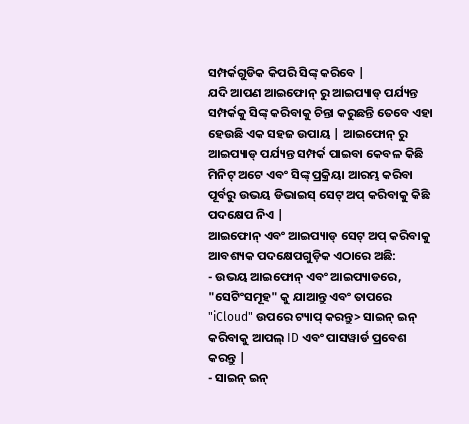ସମ୍ପର୍କଗୁଡିକ କିପରି ସିଙ୍କ୍ କରିବେ |
ଯଦି ଆପଣ ଆଇଫୋନ୍ ରୁ ଆଇପ୍ୟାଡ୍ ପର୍ଯ୍ୟନ୍ତ ସମ୍ପର୍କକୁ ସିଙ୍କ୍ କରିବାକୁ ଚିନ୍ତା କରୁଛନ୍ତି ତେବେ ଏହା ହେଉଛି ଏକ ସହଜ ଉପାୟ | ଆଇଫୋନ୍ ରୁ ଆଇପ୍ୟାଡ୍ ପର୍ଯ୍ୟନ୍ତ ସମ୍ପର୍କ ପାଇବା କେବଳ କିଛି ମିନିଟ୍ ଅଟେ ଏବଂ ସିଙ୍କ୍ ପ୍ରକ୍ରିୟା ଆରମ୍ଭ କରିବା ପୂର୍ବରୁ ଉଭୟ ଡିଭାଇସ୍ ସେଟ୍ ଅପ୍ କରିବାକୁ କିଛି ପଦକ୍ଷେପ ନିଏ |
ଆଇଫୋନ୍ ଏବଂ ଆଇପ୍ୟାଡ୍ ସେଟ୍ ଅପ୍ କରିବାକୁ ଆବଶ୍ୟକ ପଦକ୍ଷେପଗୁଡ଼ିକ ଏଠାରେ ଅଛି:
- ଉଭୟ ଆଇଫୋନ୍ ଏବଂ ଆଇପ୍ୟାଡରେ, "ସେଟିଂସମୂହ" କୁ ଯାଆନ୍ତୁ ଏବଂ ତାପରେ "iCloud" ଉପରେ ଟ୍ୟାପ୍ କରନ୍ତୁ> ସାଇନ୍ ଇନ୍ କରିବାକୁ ଆପଲ୍ ID ଏବଂ ପାସୱାର୍ଡ ପ୍ରବେଶ କରନ୍ତୁ |
- ସାଇନ୍ ଇନ୍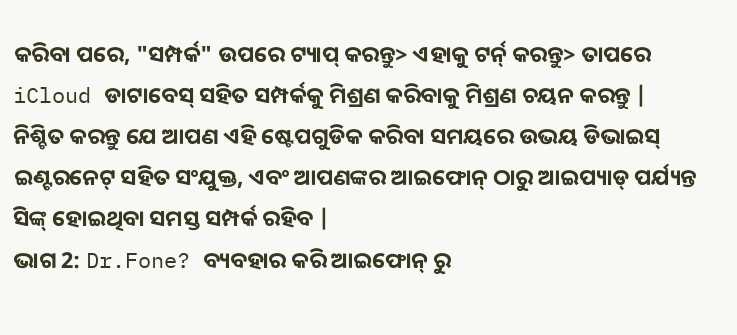କରିବା ପରେ, "ସମ୍ପର୍କ" ଉପରେ ଟ୍ୟାପ୍ କରନ୍ତୁ> ଏହାକୁ ଟର୍ନ୍ କରନ୍ତୁ> ତାପରେ iCloud ଡାଟାବେସ୍ ସହିତ ସମ୍ପର୍କକୁ ମିଶ୍ରଣ କରିବାକୁ ମିଶ୍ରଣ ଚୟନ କରନ୍ତୁ |
ନିଶ୍ଚିତ କରନ୍ତୁ ଯେ ଆପଣ ଏହି ଷ୍ଟେପଗୁଡିକ କରିବା ସମୟରେ ଉଭୟ ଡିଭାଇସ୍ ଇଣ୍ଟରନେଟ୍ ସହିତ ସଂଯୁକ୍ତ, ଏବଂ ଆପଣଙ୍କର ଆଇଫୋନ୍ ଠାରୁ ଆଇପ୍ୟାଡ୍ ପର୍ଯ୍ୟନ୍ତ ସିଙ୍କ୍ ହୋଇଥିବା ସମସ୍ତ ସମ୍ପର୍କ ରହିବ |
ଭାଗ 2: Dr.Fone? ବ୍ୟବହାର କରି ଆଇଫୋନ୍ ରୁ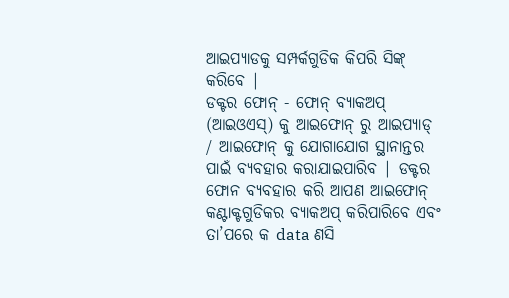ଆଇପ୍ୟାଡକୁ ସମ୍ପର୍କଗୁଡିକ କିପରି ସିଙ୍କ୍ କରିବେ |
ଡକ୍ଟର ଫୋନ୍ - ଫୋନ୍ ବ୍ୟାକଅପ୍ (ଆଇଓଏସ୍) କୁ ଆଇଫୋନ୍ ରୁ ଆଇପ୍ୟାଡ୍ / ଆଇଫୋନ୍ କୁ ଯୋଗାଯୋଗ ସ୍ଥାନାନ୍ତର ପାଇଁ ବ୍ୟବହାର କରାଯାଇପାରିବ | ଡକ୍ଟର ଫୋନ ବ୍ୟବହାର କରି ଆପଣ ଆଇଫୋନ୍ କଣ୍ଟାକ୍ଟଗୁଡିକର ବ୍ୟାକଅପ୍ କରିପାରିବେ ଏବଂ ତା’ପରେ କ data ଣସି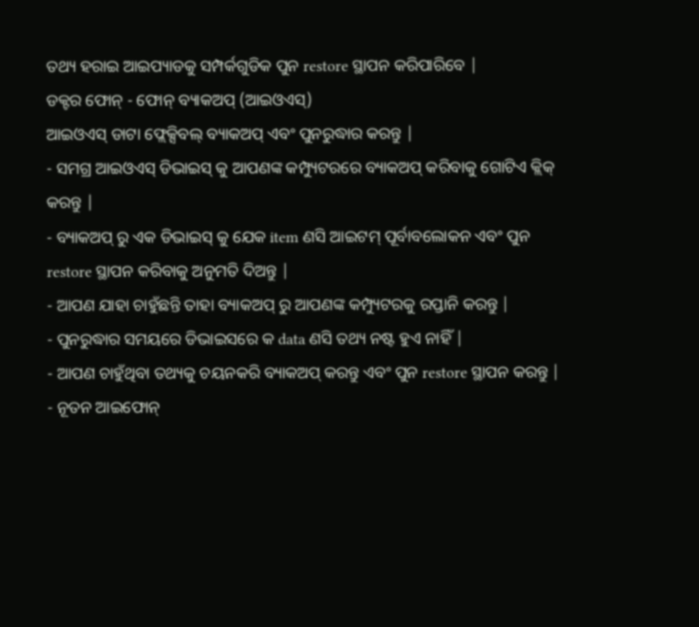ତଥ୍ୟ ହରାଇ ଆଇପ୍ୟାଡକୁ ସମ୍ପର୍କଗୁଡିକ ପୁନ restore ସ୍ଥାପନ କରିପାରିବେ |
ଡକ୍ଟର ଫୋନ୍ - ଫୋନ୍ ବ୍ୟାକଅପ୍ (ଆଇଓଏସ୍)
ଆଇଓଏସ୍ ଡାଟା ଫ୍ଲେକ୍ସିବଲ୍ ବ୍ୟାକଅପ୍ ଏବଂ ପୁନରୁଦ୍ଧାର କରନ୍ତୁ |
- ସମଗ୍ର ଆଇଓଏସ୍ ଡିଭାଇସ୍ କୁ ଆପଣଙ୍କ କମ୍ପ୍ୟୁଟରରେ ବ୍ୟାକଅପ୍ କରିବାକୁ ଗୋଟିଏ କ୍ଲିକ୍ କରନ୍ତୁ |
- ବ୍ୟାକଅପ୍ ରୁ ଏକ ଡିଭାଇସ୍ କୁ ଯେକ item ଣସି ଆଇଟମ୍ ପୂର୍ବାବଲୋକନ ଏବଂ ପୁନ restore ସ୍ଥାପନ କରିବାକୁ ଅନୁମତି ଦିଅନ୍ତୁ |
- ଆପଣ ଯାହା ଚାହୁଁଛନ୍ତି ତାହା ବ୍ୟାକଅପ୍ ରୁ ଆପଣଙ୍କ କମ୍ପ୍ୟୁଟରକୁ ରପ୍ତାନି କରନ୍ତୁ |
- ପୁନରୁଦ୍ଧାର ସମୟରେ ଡିଭାଇସରେ କ data ଣସି ତଥ୍ୟ ନଷ୍ଟ ହୁଏ ନାହିଁ |
- ଆପଣ ଚାହୁଁଥିବା ତଥ୍ୟକୁ ଚୟନକରି ବ୍ୟାକଅପ୍ କରନ୍ତୁ ଏବଂ ପୁନ restore ସ୍ଥାପନ କରନ୍ତୁ |
- ନୂତନ ଆଇଫୋନ୍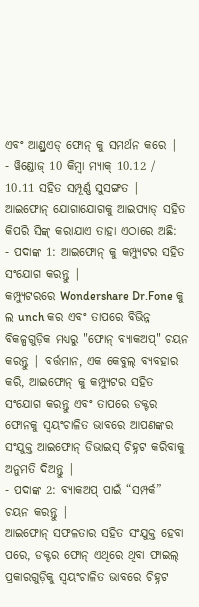ଏବଂ ଆଣ୍ଡ୍ରଏଡ୍ ଫୋନ୍ କୁ ସମର୍ଥନ କରେ |
- ୱିଣ୍ଡୋଜ୍ 10 କିମ୍ବା ମ୍ୟାକ୍ 10.12 / 10.11 ସହିତ ସମ୍ପୂର୍ଣ୍ଣ ସୁସଙ୍ଗତ |
ଆଇଫୋନ୍ ଯୋଗାଯୋଗକୁ ଆଇପ୍ୟାଡ୍ ସହିତ କିପରି ସିଙ୍କ୍ କରାଯାଏ ତାହା ଏଠାରେ ଅଛି:
- ପଦାଙ୍କ 1: ଆଇଫୋନ୍ କୁ କମ୍ପ୍ୟୁଟର ସହିତ ସଂଯୋଗ କରନ୍ତୁ |
କମ୍ପ୍ୟୁଟରରେ Wondershare Dr.Fone କୁ ଲ unch କର ଏବଂ ତାପରେ ବିଭିନ୍ନ ବିକଳ୍ପଗୁଡ଼ିକ ମଧ୍ୟରୁ "ଫୋନ୍ ବ୍ୟାକଅପ୍" ଚୟନ କରନ୍ତୁ | ବର୍ତ୍ତମାନ, ଏକ କେବୁଲ୍ ବ୍ୟବହାର କରି, ଆଇଫୋନ୍ କୁ କମ୍ପ୍ୟୁଟର ସହିତ ସଂଯୋଗ କରନ୍ତୁ ଏବଂ ତାପରେ ଡକ୍ଟର ଫୋନକୁ ସ୍ୱୟଂଚାଳିତ ଭାବରେ ଆପଣଙ୍କର ସଂଯୁକ୍ତ ଆଇଫୋନ୍ ଡିଭାଇସ୍ ଚିହ୍ନଟ କରିବାକୁ ଅନୁମତି ଦିଅନ୍ତୁ |
- ପଦାଙ୍କ 2: ବ୍ୟାକଅପ୍ ପାଇଁ “ସମ୍ପର୍କ” ଚୟନ କରନ୍ତୁ |
ଆଇଫୋନ୍ ସଫଳତାର ସହିତ ସଂଯୁକ୍ତ ହେବା ପରେ, ଡକ୍ଟର ଫୋନ୍ ଏଥିରେ ଥିବା ଫାଇଲ୍ ପ୍ରକାରଗୁଡ଼ିକୁ ସ୍ୱୟଂଚାଳିତ ଭାବରେ ଚିହ୍ନଟ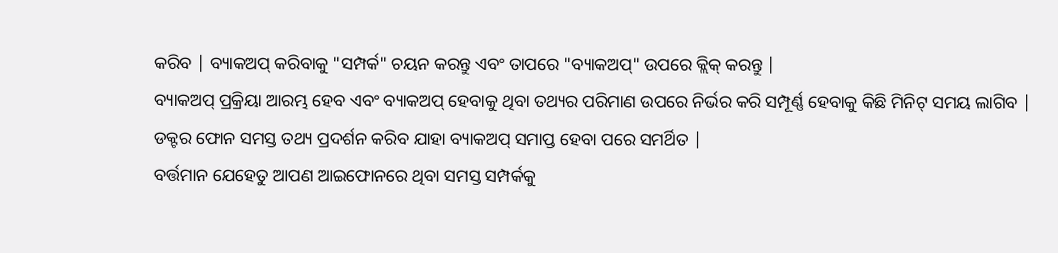କରିବ | ବ୍ୟାକଅପ୍ କରିବାକୁ "ସମ୍ପର୍କ" ଚୟନ କରନ୍ତୁ ଏବଂ ତାପରେ "ବ୍ୟାକଅପ୍" ଉପରେ କ୍ଲିକ୍ କରନ୍ତୁ |
ବ୍ୟାକଅପ୍ ପ୍ରକ୍ରିୟା ଆରମ୍ଭ ହେବ ଏବଂ ବ୍ୟାକଅପ୍ ହେବାକୁ ଥିବା ତଥ୍ୟର ପରିମାଣ ଉପରେ ନିର୍ଭର କରି ସମ୍ପୂର୍ଣ୍ଣ ହେବାକୁ କିଛି ମିନିଟ୍ ସମୟ ଲାଗିବ | ଡକ୍ଟର ଫୋନ ସମସ୍ତ ତଥ୍ୟ ପ୍ରଦର୍ଶନ କରିବ ଯାହା ବ୍ୟାକଅପ୍ ସମାପ୍ତ ହେବା ପରେ ସମର୍ଥିତ |
ବର୍ତ୍ତମାନ ଯେହେତୁ ଆପଣ ଆଇଫୋନରେ ଥିବା ସମସ୍ତ ସମ୍ପର୍କକୁ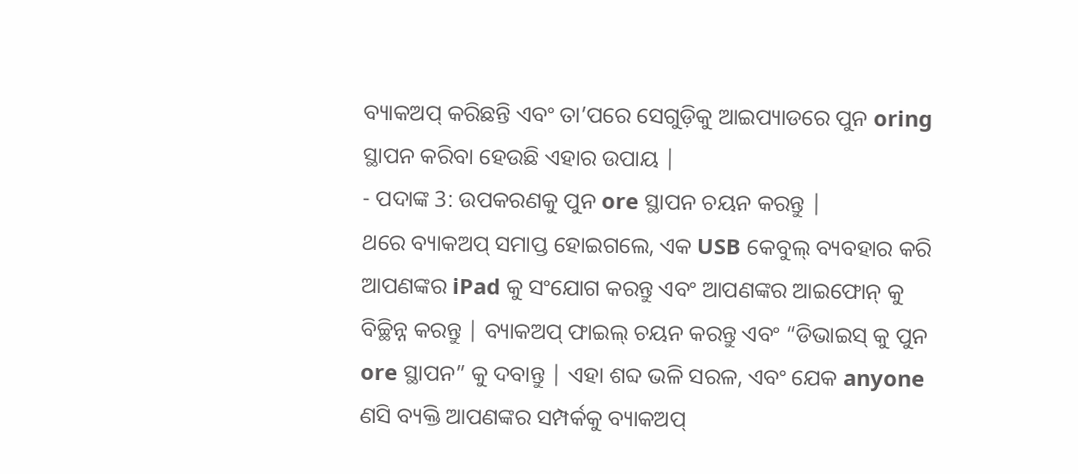ବ୍ୟାକଅପ୍ କରିଛନ୍ତି ଏବଂ ତା’ପରେ ସେଗୁଡ଼ିକୁ ଆଇପ୍ୟାଡରେ ପୁନ oring ସ୍ଥାପନ କରିବା ହେଉଛି ଏହାର ଉପାୟ |
- ପଦାଙ୍କ 3: ଉପକରଣକୁ ପୁନ ore ସ୍ଥାପନ ଚୟନ କରନ୍ତୁ |
ଥରେ ବ୍ୟାକଅପ୍ ସମାପ୍ତ ହୋଇଗଲେ, ଏକ USB କେବୁଲ୍ ବ୍ୟବହାର କରି ଆପଣଙ୍କର iPad କୁ ସଂଯୋଗ କରନ୍ତୁ ଏବଂ ଆପଣଙ୍କର ଆଇଫୋନ୍ କୁ ବିଚ୍ଛିନ୍ନ କରନ୍ତୁ | ବ୍ୟାକଅପ୍ ଫାଇଲ୍ ଚୟନ କରନ୍ତୁ ଏବଂ “ଡିଭାଇସ୍ କୁ ପୁନ ore ସ୍ଥାପନ” କୁ ଦବାନ୍ତୁ | ଏହା ଶବ୍ଦ ଭଳି ସରଳ, ଏବଂ ଯେକ anyone ଣସି ବ୍ୟକ୍ତି ଆପଣଙ୍କର ସମ୍ପର୍କକୁ ବ୍ୟାକଅପ୍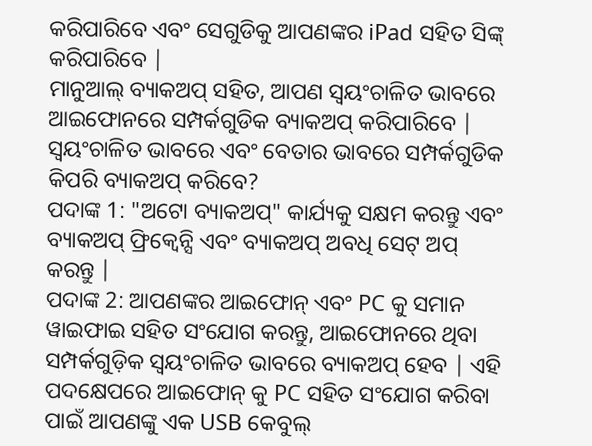କରିପାରିବେ ଏବଂ ସେଗୁଡିକୁ ଆପଣଙ୍କର iPad ସହିତ ସିଙ୍କ୍ କରିପାରିବେ |
ମାନୁଆଲ୍ ବ୍ୟାକଅପ୍ ସହିତ, ଆପଣ ସ୍ୱୟଂଚାଳିତ ଭାବରେ ଆଇଫୋନରେ ସମ୍ପର୍କଗୁଡିକ ବ୍ୟାକଅପ୍ କରିପାରିବେ |
ସ୍ୱୟଂଚାଳିତ ଭାବରେ ଏବଂ ବେତାର ଭାବରେ ସମ୍ପର୍କଗୁଡିକ କିପରି ବ୍ୟାକଅପ୍ କରିବେ?
ପଦାଙ୍କ 1: "ଅଟୋ ବ୍ୟାକଅପ୍" କାର୍ଯ୍ୟକୁ ସକ୍ଷମ କରନ୍ତୁ ଏବଂ ବ୍ୟାକଅପ୍ ଫ୍ରିକ୍ୱେନ୍ସି ଏବଂ ବ୍ୟାକଅପ୍ ଅବଧି ସେଟ୍ ଅପ୍ କରନ୍ତୁ |
ପଦାଙ୍କ 2: ଆପଣଙ୍କର ଆଇଫୋନ୍ ଏବଂ PC କୁ ସମାନ ୱାଇଫାଇ ସହିତ ସଂଯୋଗ କରନ୍ତୁ, ଆଇଫୋନରେ ଥିବା ସମ୍ପର୍କଗୁଡ଼ିକ ସ୍ୱୟଂଚାଳିତ ଭାବରେ ବ୍ୟାକଅପ୍ ହେବ | ଏହି ପଦକ୍ଷେପରେ ଆଇଫୋନ୍ କୁ PC ସହିତ ସଂଯୋଗ କରିବା ପାଇଁ ଆପଣଙ୍କୁ ଏକ USB କେବୁଲ୍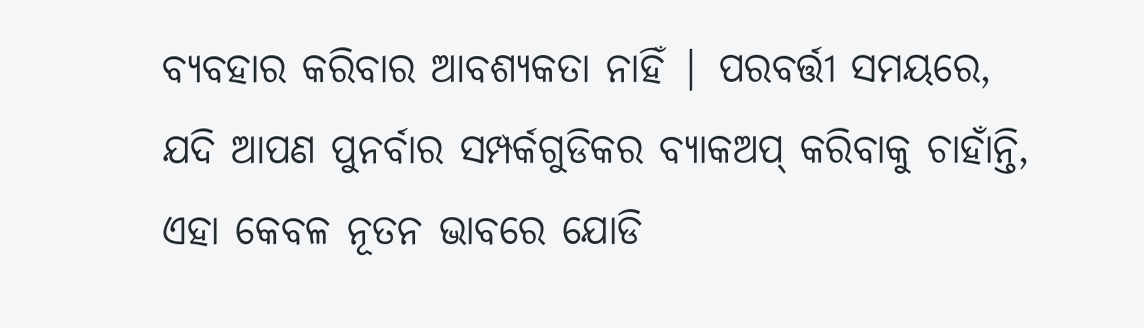ବ୍ୟବହାର କରିବାର ଆବଶ୍ୟକତା ନାହିଁ | ପରବର୍ତ୍ତୀ ସମୟରେ, ଯଦି ଆପଣ ପୁନର୍ବାର ସମ୍ପର୍କଗୁଡିକର ବ୍ୟାକଅପ୍ କରିବାକୁ ଚାହାଁନ୍ତି, ଏହା କେବଳ ନୂତନ ଭାବରେ ଯୋଡି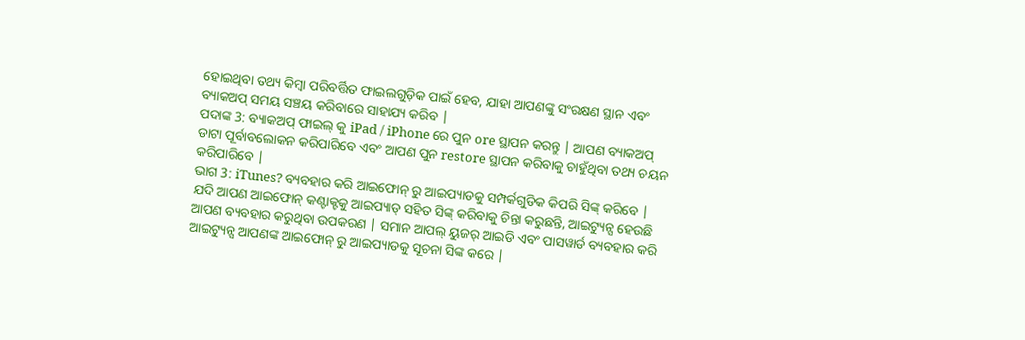ହୋଇଥିବା ତଥ୍ୟ କିମ୍ବା ପରିବର୍ତ୍ତିତ ଫାଇଲଗୁଡ଼ିକ ପାଇଁ ହେବ, ଯାହା ଆପଣଙ୍କୁ ସଂରକ୍ଷଣ ସ୍ଥାନ ଏବଂ ବ୍ୟାକଅପ୍ ସମୟ ସଞ୍ଚୟ କରିବାରେ ସାହାଯ୍ୟ କରିବ |
ପଦାଙ୍କ 3: ବ୍ୟାକଅପ୍ ଫାଇଲ୍ କୁ iPad / iPhone ରେ ପୁନ ore ସ୍ଥାପନ କରନ୍ତୁ | ଆପଣ ବ୍ୟାକଅପ୍ ଡାଟା ପୂର୍ବାବଲୋକନ କରିପାରିବେ ଏବଂ ଆପଣ ପୁନ restore ସ୍ଥାପନ କରିବାକୁ ଚାହୁଁଥିବା ତଥ୍ୟ ଚୟନ କରିପାରିବେ |
ଭାଗ 3: iTunes? ବ୍ୟବହାର କରି ଆଇଫୋନ୍ ରୁ ଆଇପ୍ୟାଡକୁ ସମ୍ପର୍କଗୁଡିକ କିପରି ସିଙ୍କ୍ କରିବେ |
ଯଦି ଆପଣ ଆଇଫୋନ୍ କଣ୍ଟାକ୍ଟକୁ ଆଇପ୍ୟାଡ୍ ସହିତ ସିଙ୍କ୍ କରିବାକୁ ଚିନ୍ତା କରୁଛନ୍ତି, ଆଇଟ୍ୟୁନ୍ସ ହେଉଛି ଆପଣ ବ୍ୟବହାର କରୁଥିବା ଉପକରଣ | ସମାନ ଆପଲ୍ ୟୁଜର୍ ଆଇଡି ଏବଂ ପାସୱାର୍ଡ ବ୍ୟବହାର କରି ଆଇଟ୍ୟୁନ୍ସ ଆପଣଙ୍କ ଆଇଫୋନ୍ ରୁ ଆଇପ୍ୟାଡକୁ ସୂଚନା ସିଙ୍କ କରେ |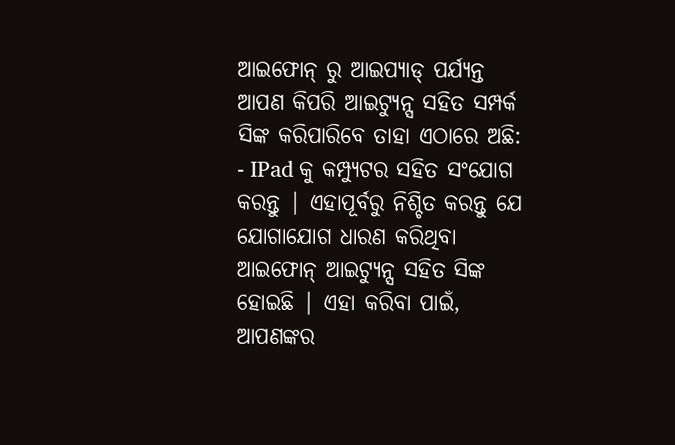ଆଇଫୋନ୍ ରୁ ଆଇପ୍ୟାଡ୍ ପର୍ଯ୍ୟନ୍ତ ଆପଣ କିପରି ଆଇଟ୍ୟୁନ୍ସ ସହିତ ସମ୍ପର୍କ ସିଙ୍କ କରିପାରିବେ ତାହା ଏଠାରେ ଅଛି:
- IPad କୁ କମ୍ପ୍ୟୁଟର ସହିତ ସଂଯୋଗ କରନ୍ତୁ | ଏହାପୂର୍ବରୁ ନିଶ୍ଚିତ କରନ୍ତୁ ଯେ ଯୋଗାଯୋଗ ଧାରଣ କରିଥିବା ଆଇଫୋନ୍ ଆଇଟ୍ୟୁନ୍ସ ସହିତ ସିଙ୍କ ହୋଇଛି | ଏହା କରିବା ପାଇଁ, ଆପଣଙ୍କର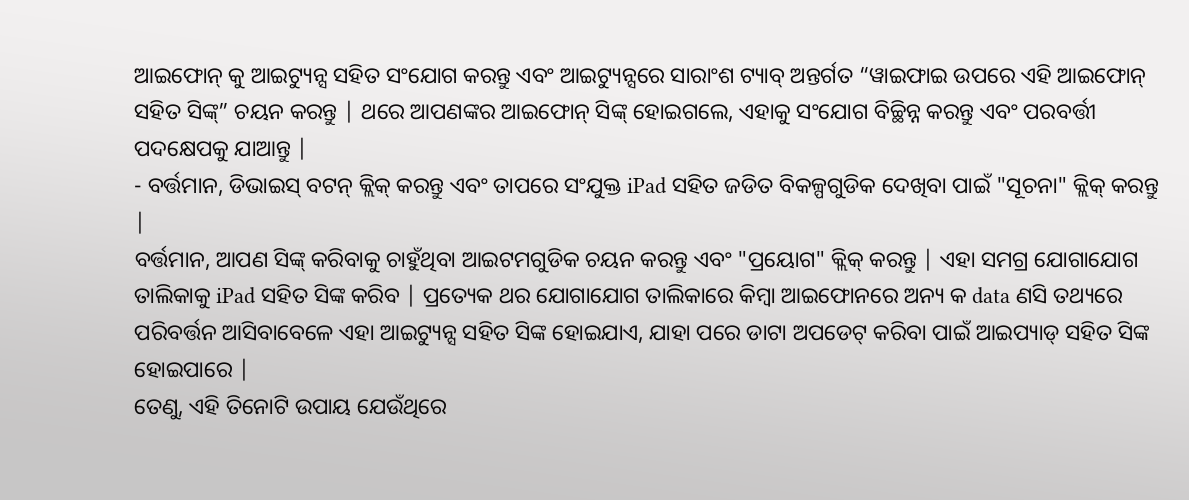ଆଇଫୋନ୍ କୁ ଆଇଟ୍ୟୁନ୍ସ ସହିତ ସଂଯୋଗ କରନ୍ତୁ ଏବଂ ଆଇଟ୍ୟୁନ୍ସରେ ସାରାଂଶ ଟ୍ୟାବ୍ ଅନ୍ତର୍ଗତ “ୱାଇଫାଇ ଉପରେ ଏହି ଆଇଫୋନ୍ ସହିତ ସିଙ୍କ୍” ଚୟନ କରନ୍ତୁ | ଥରେ ଆପଣଙ୍କର ଆଇଫୋନ୍ ସିଙ୍କ୍ ହୋଇଗଲେ, ଏହାକୁ ସଂଯୋଗ ବିଚ୍ଛିନ୍ନ କରନ୍ତୁ ଏବଂ ପରବର୍ତ୍ତୀ ପଦକ୍ଷେପକୁ ଯାଆନ୍ତୁ |
- ବର୍ତ୍ତମାନ, ଡିଭାଇସ୍ ବଟନ୍ କ୍ଲିକ୍ କରନ୍ତୁ ଏବଂ ତାପରେ ସଂଯୁକ୍ତ iPad ସହିତ ଜଡିତ ବିକଳ୍ପଗୁଡିକ ଦେଖିବା ପାଇଁ "ସୂଚନା" କ୍ଲିକ୍ କରନ୍ତୁ |
ବର୍ତ୍ତମାନ, ଆପଣ ସିଙ୍କ୍ କରିବାକୁ ଚାହୁଁଥିବା ଆଇଟମଗୁଡିକ ଚୟନ କରନ୍ତୁ ଏବଂ "ପ୍ରୟୋଗ" କ୍ଲିକ୍ କରନ୍ତୁ | ଏହା ସମଗ୍ର ଯୋଗାଯୋଗ ତାଲିକାକୁ iPad ସହିତ ସିଙ୍କ କରିବ | ପ୍ରତ୍ୟେକ ଥର ଯୋଗାଯୋଗ ତାଲିକାରେ କିମ୍ବା ଆଇଫୋନରେ ଅନ୍ୟ କ data ଣସି ତଥ୍ୟରେ ପରିବର୍ତ୍ତନ ଆସିବାବେଳେ ଏହା ଆଇଟ୍ୟୁନ୍ସ ସହିତ ସିଙ୍କ ହୋଇଯାଏ, ଯାହା ପରେ ଡାଟା ଅପଡେଟ୍ କରିବା ପାଇଁ ଆଇପ୍ୟାଡ୍ ସହିତ ସିଙ୍କ ହୋଇପାରେ |
ତେଣୁ, ଏହି ତିନୋଟି ଉପାୟ ଯେଉଁଥିରେ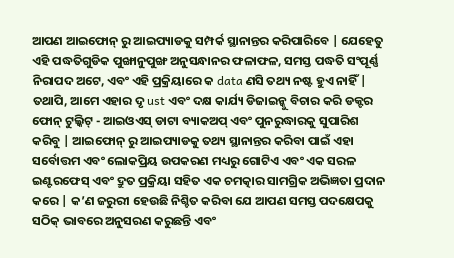ଆପଣ ଆଇଫୋନ୍ ରୁ ଆଇପ୍ୟାଡକୁ ସମ୍ପର୍କ ସ୍ଥାନାନ୍ତର କରିପାରିବେ | ଯେହେତୁ ଏହି ପଦ୍ଧତିଗୁଡିକ ପୁଙ୍ଖାନୁପୁଙ୍ଖ ଅନୁସନ୍ଧାନର ଫଳାଫଳ, ସମସ୍ତ ପଦ୍ଧତି ସଂପୂର୍ଣ୍ଣ ନିରାପଦ ଅଟେ, ଏବଂ ଏହି ପ୍ରକ୍ରିୟାରେ କ data ଣସି ତଥ୍ୟ ନଷ୍ଟ ହୁଏ ନାହିଁ | ତଥାପି, ଆମେ ଏହାର ଦୃ ust ଏବଂ ଦକ୍ଷ କାର୍ଯ୍ୟ ଡିଜାଇନ୍କୁ ବିଚାର କରି ଡକ୍ଟର ଫୋନ୍ ଟୁଲ୍କିଟ୍ - ଆଇଓଏସ୍ ଡାଟା ବ୍ୟାକଅପ୍ ଏବଂ ପୁନରୁଦ୍ଧାରକୁ ସୁପାରିଶ କରିବୁ | ଆଇଫୋନ୍ ରୁ ଆଇପ୍ୟାଡକୁ ତଥ୍ୟ ସ୍ଥାନାନ୍ତର କରିବା ପାଇଁ ଏହା ସର୍ବୋତ୍ତମ ଏବଂ ଲୋକପ୍ରିୟ ଉପକରଣ ମଧ୍ୟରୁ ଗୋଟିଏ ଏବଂ ଏକ ସରଳ ଇଣ୍ଟରଫେସ୍ ଏବଂ ଦ୍ରୁତ ପ୍ରକ୍ରିୟା ସହିତ ଏକ ଚମତ୍କାର ସାମଗ୍ରିକ ଅଭିଜ୍ଞତା ପ୍ରଦାନ କରେ | କ’ଣ ଜରୁରୀ ହେଉଛି ନିଶ୍ଚିତ କରିବା ଯେ ଆପଣ ସମସ୍ତ ପଦକ୍ଷେପକୁ ସଠିକ୍ ଭାବରେ ଅନୁସରଣ କରୁଛନ୍ତି ଏବଂ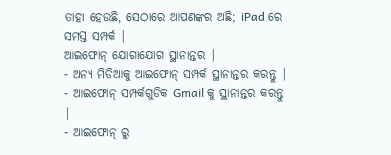ତାହା ହେଉଛି, ସେଠାରେ ଆପଣଙ୍କର ଅଛି; iPad ରେ ସମସ୍ତ ସମ୍ପର୍କ |
ଆଇଫୋନ୍ ଯୋଗାଯୋଗ ସ୍ଥାନାନ୍ତର |
- ଅନ୍ୟ ମିଡିଆକୁ ଆଇଫୋନ୍ ସମ୍ପର୍କ ସ୍ଥାନାନ୍ତର କରନ୍ତୁ |
- ଆଇଫୋନ୍ ସମ୍ପର୍କଗୁଡିକ Gmail କୁ ସ୍ଥାନାନ୍ତର କରନ୍ତୁ |
- ଆଇଫୋନ୍ ରୁ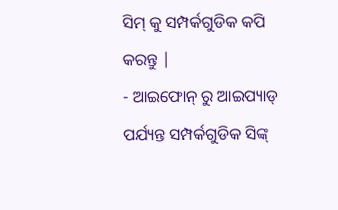ସିମ୍ କୁ ସମ୍ପର୍କଗୁଡିକ କପି କରନ୍ତୁ |
- ଆଇଫୋନ୍ ରୁ ଆଇପ୍ୟାଡ୍ ପର୍ଯ୍ୟନ୍ତ ସମ୍ପର୍କଗୁଡିକ ସିଙ୍କ୍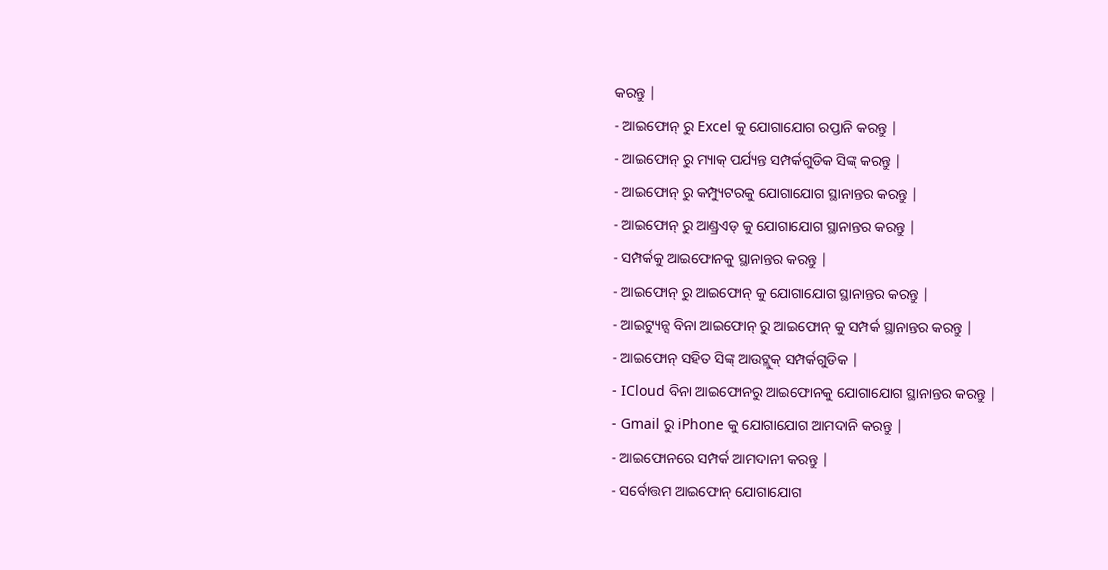କରନ୍ତୁ |
- ଆଇଫୋନ୍ ରୁ Excel କୁ ଯୋଗାଯୋଗ ରପ୍ତାନି କରନ୍ତୁ |
- ଆଇଫୋନ୍ ରୁ ମ୍ୟାକ୍ ପର୍ଯ୍ୟନ୍ତ ସମ୍ପର୍କଗୁଡିକ ସିଙ୍କ୍ କରନ୍ତୁ |
- ଆଇଫୋନ୍ ରୁ କମ୍ପ୍ୟୁଟରକୁ ଯୋଗାଯୋଗ ସ୍ଥାନାନ୍ତର କରନ୍ତୁ |
- ଆଇଫୋନ୍ ରୁ ଆଣ୍ଡ୍ରଏଡ୍ କୁ ଯୋଗାଯୋଗ ସ୍ଥାନାନ୍ତର କରନ୍ତୁ |
- ସମ୍ପର୍କକୁ ଆଇଫୋନକୁ ସ୍ଥାନାନ୍ତର କରନ୍ତୁ |
- ଆଇଫୋନ୍ ରୁ ଆଇଫୋନ୍ କୁ ଯୋଗାଯୋଗ ସ୍ଥାନାନ୍ତର କରନ୍ତୁ |
- ଆଇଟ୍ୟୁନ୍ସ ବିନା ଆଇଫୋନ୍ ରୁ ଆଇଫୋନ୍ କୁ ସମ୍ପର୍କ ସ୍ଥାନାନ୍ତର କରନ୍ତୁ |
- ଆଇଫୋନ୍ ସହିତ ସିଙ୍କ୍ ଆଉଟ୍ଲୁକ୍ ସମ୍ପର୍କଗୁଡିକ |
- ICloud ବିନା ଆଇଫୋନରୁ ଆଇଫୋନକୁ ଯୋଗାଯୋଗ ସ୍ଥାନାନ୍ତର କରନ୍ତୁ |
- Gmail ରୁ iPhone କୁ ଯୋଗାଯୋଗ ଆମଦାନି କରନ୍ତୁ |
- ଆଇଫୋନରେ ସମ୍ପର୍କ ଆମଦାନୀ କରନ୍ତୁ |
- ସର୍ବୋତ୍ତମ ଆଇଫୋନ୍ ଯୋଗାଯୋଗ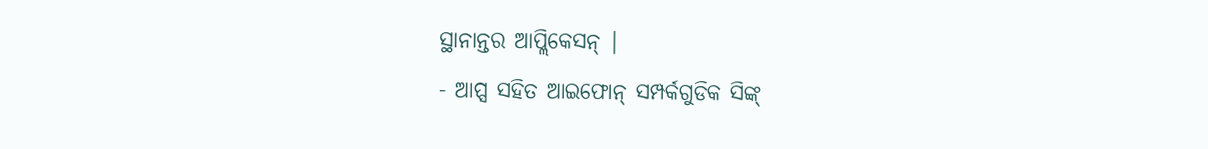ସ୍ଥାନାନ୍ତର ଆପ୍ଲିକେସନ୍ |
- ଆପ୍ସ ସହିତ ଆଇଫୋନ୍ ସମ୍ପର୍କଗୁଡିକ ସିଙ୍କ୍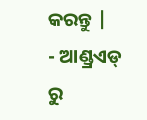କରନ୍ତୁ |
- ଆଣ୍ଡ୍ରଏଡ୍ ରୁ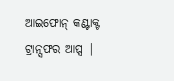ଆଇଫୋନ୍ କଣ୍ଟାକ୍ଟ ଟ୍ରାନ୍ସଫର ଆପ୍ସ |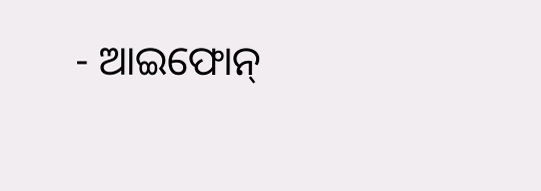- ଆଇଫୋନ୍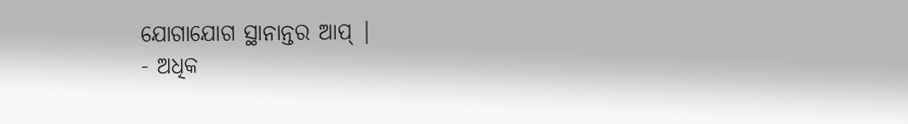ଯୋଗାଯୋଗ ସ୍ଥାନାନ୍ତର ଆପ୍ |
- ଅଧିକ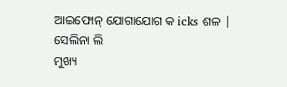ଆଇଫୋନ୍ ଯୋଗାଯୋଗ କ icks ଶଳ |
ସେଲିନା ଲି
ମୁଖ୍ୟ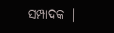ସମ୍ପାଦକ |